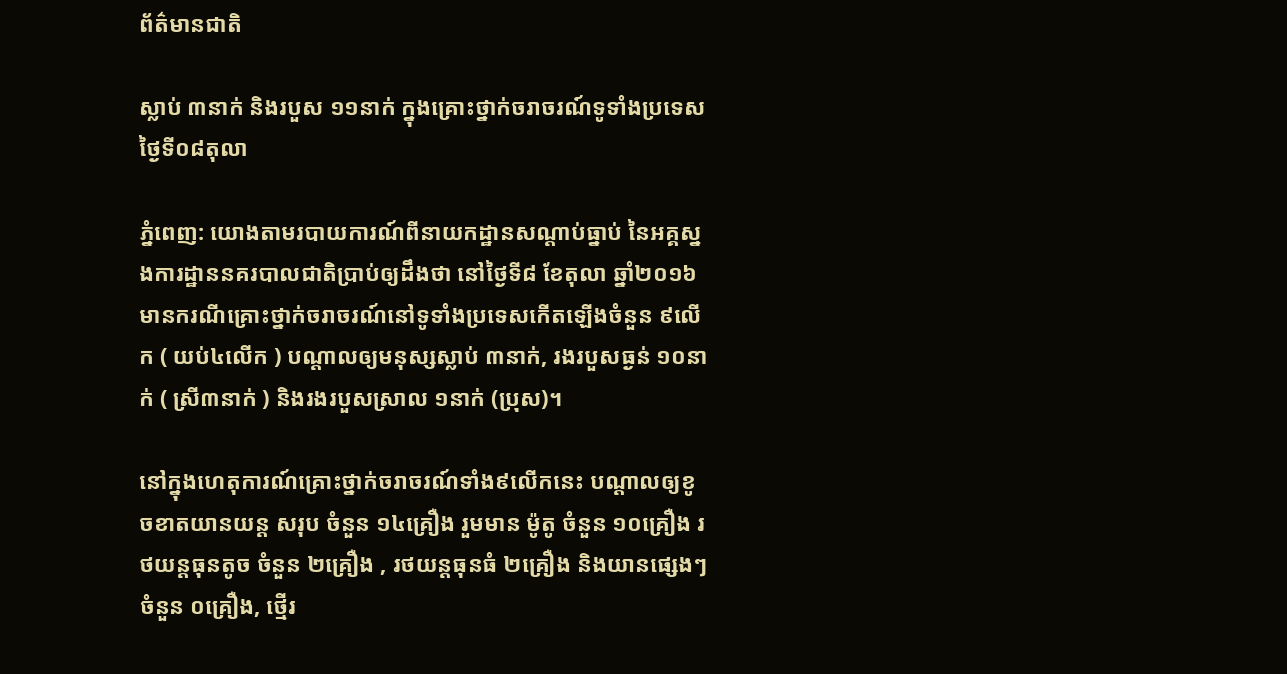ព័ត៌មានជាតិ

ស្លាប់ ៣នាក់ និងរបួស ១១នាក់ ក្នុងគ្រោះថ្នាក់ចរាចរណ៍ទូទាំងប្រទេសថ្ងៃទី០៨តុលា

ភ្នំពេញ: យោងតាមរបាយការណ៍ពីនាយកដ្ឋានសណ្តាប់ធ្នាប់ នៃអគ្គស្នងការដ្ឋាននគរបាលជាតិប្រាប់ឲ្យដឹងថា នៅថ្ងៃទី៨ ខែតុលា ឆ្នាំ២០១៦ មានករណីគ្រោះថ្នាក់ចរាចរណ៍នៅទូទាំងប្រទេសកើតឡើងចំនួន ៩លើក ( យប់៤លើក ) បណ្តាលឲ្យមនុស្សស្លាប់ ៣នាក់, រងរបួសធ្ងន់ ១០នាក់ ( ស្រី៣នាក់ ) និងរងរបួសស្រាល ១នាក់ (ប្រុស)។

នៅក្នុងហេតុការណ៍គ្រោះថ្នាក់ចរាចរណ៍ទាំង៩លើកនេះ បណ្តាលឲ្យខូចខាតយានយន្ត សរុប ចំនួន ១៤គ្រឿង រួមមាន ម៉ូតូ ចំនួន ១០គ្រឿង រថយន្តធុនតូច ចំនួន ២គ្រឿង , រថយន្តធុនធំ ២គ្រឿង និងយានផ្សេងៗ ចំនួន ០គ្រឿង, ថ្មើរ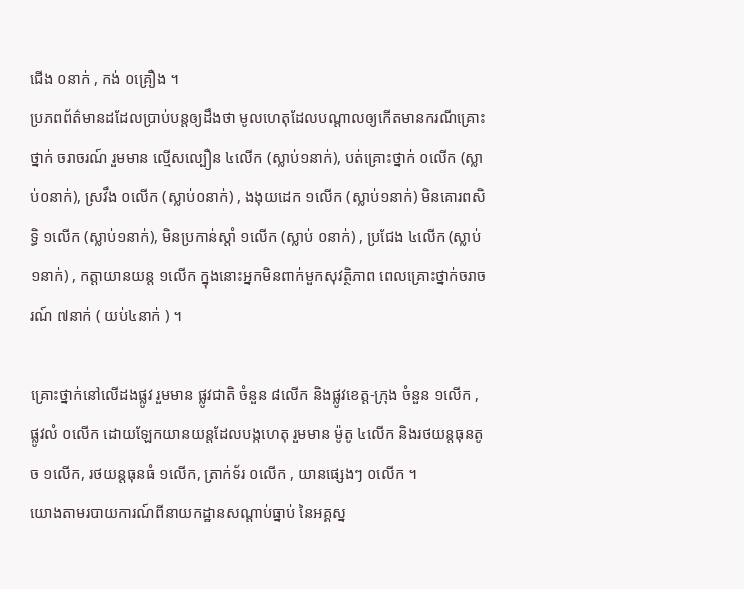ជើង ០នាក់ , កង់ ០គ្រឿង ។
ប្រភពព័ត៌មានដដែលប្រាប់បន្តឲ្យដឹងថា មូលហេតុដែលបណ្តាលឲ្យកើតមានករណីគ្រោះថ្នាក់ ចរាចរណ៍ រួមមាន ល្មើសល្បឿន ៤លើក (ស្លាប់១នាក់), បត់គ្រោះថ្នាក់ ០លើក (ស្លាប់០នាក់), ស្រវឹង ០លើក (ស្លាប់០នាក់) , ងងុយដេក ១លើក (ស្លាប់១នាក់) មិនគោរពសិទ្ធិ ១លើក (ស្លាប់១នាក់), មិនប្រកាន់ស្តាំ ១លើក (ស្លាប់ ០នាក់) , ប្រជែង ៤លើក (ស្លាប់១នាក់) , កត្តាយានយន្ត ១លើក ក្នុងនោះអ្នកមិនពាក់មួកសុវត្ថិភាព ពេលគ្រោះថ្នាក់ចរាចរណ៍ ៧នាក់ ( យប់៤នាក់ ) ។

គ្រោះថ្នាក់នៅលើដងផ្លូវ រួមមាន ផ្លូវជាតិ ចំនួន ៨លើក និងផ្លូវខេត្ត-ក្រុង ចំនួន ១លើក , ផ្លូវលំ ០លើក ដោយឡែកយានយន្តដែលបង្កហេតុ រួមមាន ម៉ូតូ ៤លើក និងរថយន្តធុនតូច ១លើក, រថយន្តធុនធំ ១លើក, ត្រាក់ទ័រ ០លើក , យានផ្សេងៗ ០លើក ។
យោងតាមរបាយការណ៍ពីនាយកដ្ឋានសណ្តាប់ធ្នាប់ នៃអគ្គស្ន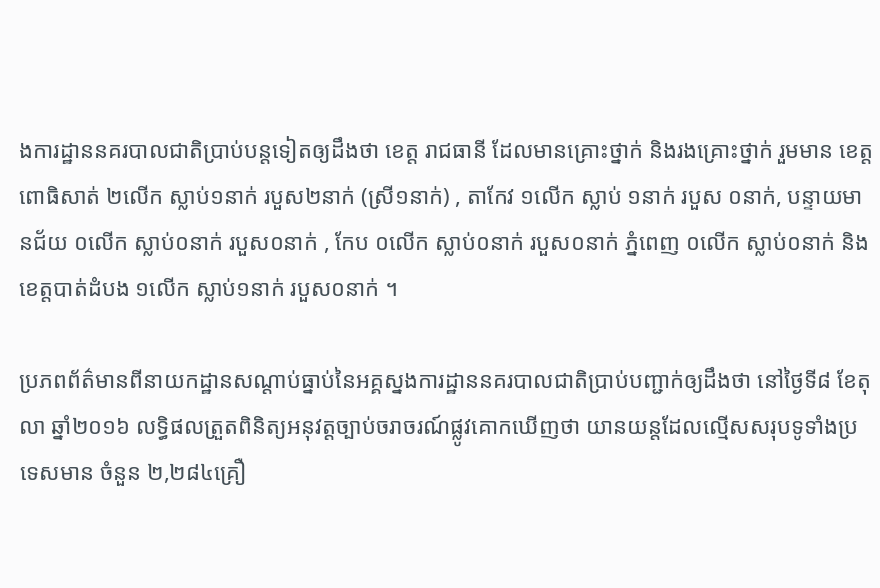ងការដ្ឋាននគរបាលជាតិប្រាប់បន្តទៀតឲ្យដឹងថា ខេត្ត រាជធានី ដែលមានគ្រោះថ្នាក់ និងរងគ្រោះថ្នាក់ រួមមាន ខេត្តពោធិសាត់ ២លើក ស្លាប់១នាក់ របួស២នាក់ (ស្រី១នាក់) , តាកែវ ១លើក ស្លាប់ ១នាក់ របួស ០នាក់, បន្ទាយមានជ័យ ០លើក ស្លាប់០នាក់ របួស០នាក់ , កែប ០លើក ស្លាប់០នាក់ របួស០នាក់ ភ្នំពេញ ០លើក ស្លាប់០នាក់ និង ខេត្តបាត់ដំបង ១លើក ស្លាប់១នាក់ របួស០នាក់ ។

ប្រភពព័ត៌មានពីនាយកដ្ឋានសណ្តាប់ធ្នាប់នៃអគ្គស្នងការដ្ឋាននគរបាលជាតិប្រាប់បញ្ជាក់ឲ្យដឹងថា នៅថ្ងៃទី៨ ខែតុលា ឆ្នាំ២០១៦ លទ្ធិផលត្រួតពិនិត្យអនុវត្តច្បាប់ចរាចរណ៍ផ្លូវគោកឃើញថា យានយន្តដែលល្មើសសរុបទូទាំងប្រទេសមាន ចំនួន ២,២៨៤គ្រឿ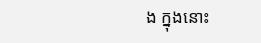ង ក្នុងនោះ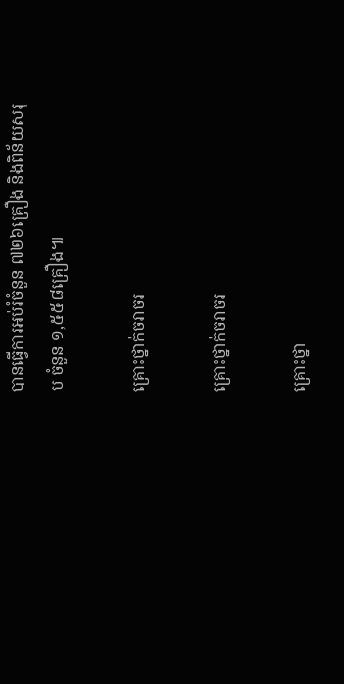បានធ្វើការអប់រំចំនួន ៧២៦គ្រឿង និងពិន័យសរុប ចំនួន ១,៥៥៨គ្រឿង៕

គ្រោះថ្នាក់ចរាចរ

គ្រោះថ្នាក់ចរាចរ

គ្រោះថ្នា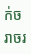ក់ចរាចរ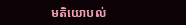មតិយោបល់